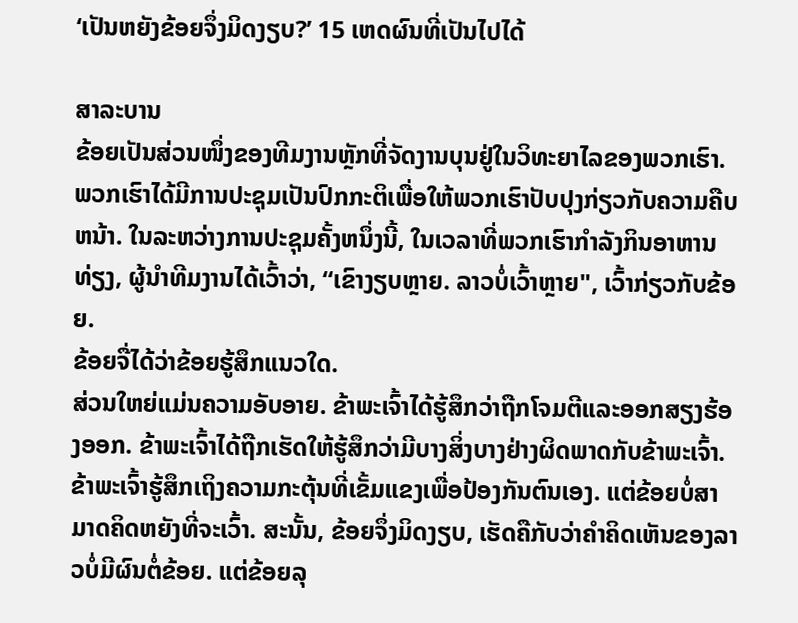‘ເປັນຫຍັງຂ້ອຍຈຶ່ງມິດງຽບ?’ 15 ເຫດຜົນທີ່ເປັນໄປໄດ້

ສາລະບານ
ຂ້ອຍເປັນສ່ວນໜຶ່ງຂອງທີມງານຫຼັກທີ່ຈັດງານບຸນຢູ່ໃນວິທະຍາໄລຂອງພວກເຮົາ. ພວກເຮົາໄດ້ມີການປະຊຸມເປັນປົກກະຕິເພື່ອໃຫ້ພວກເຮົາປັບປຸງກ່ຽວກັບຄວາມຄືບຫນ້າ. ໃນລະຫວ່າງການປະຊຸມຄັ້ງຫນຶ່ງນີ້, ໃນເວລາທີ່ພວກເຮົາກໍາລັງກິນອາຫານທ່ຽງ, ຜູ້ນໍາທີມງານໄດ້ເວົ້າວ່າ, “ເຂົາງຽບຫຼາຍ. ລາວບໍ່ເວົ້າຫຼາຍ", ເວົ້າກ່ຽວກັບຂ້ອຍ.
ຂ້ອຍຈື່ໄດ້ວ່າຂ້ອຍຮູ້ສຶກແນວໃດ.
ສ່ວນໃຫຍ່ແມ່ນຄວາມອັບອາຍ. ຂ້າພະເຈົ້າໄດ້ຮູ້ສຶກວ່າຖືກໂຈມຕີແລະອອກສຽງຮ້ອງອອກ. ຂ້າພະເຈົ້າໄດ້ຖືກເຮັດໃຫ້ຮູ້ສຶກວ່າມີບາງສິ່ງບາງຢ່າງຜິດພາດກັບຂ້າພະເຈົ້າ. ຂ້າພະເຈົ້າຮູ້ສຶກເຖິງຄວາມກະຕຸ້ນທີ່ເຂັ້ມແຂງເພື່ອປ້ອງກັນຕົນເອງ. ແຕ່ຂ້ອຍບໍ່ສາມາດຄິດຫຍັງທີ່ຈະເວົ້າ. ສະນັ້ນ, ຂ້ອຍຈຶ່ງມິດງຽບ, ເຮັດຄືກັບວ່າຄຳຄິດເຫັນຂອງລາວບໍ່ມີຜົນຕໍ່ຂ້ອຍ. ແຕ່ຂ້ອຍລຸ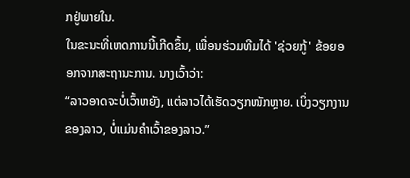ກຢູ່ພາຍໃນ.
ໃນຂະນະທີ່ເຫດການນີ້ເກີດຂຶ້ນ, ເພື່ອນຮ່ວມທີມໄດ້ 'ຊ່ວຍກູ້' ຂ້ອຍອອກຈາກສະຖານະການ. ນາງເວົ້າວ່າ:
“ລາວອາດຈະບໍ່ເວົ້າຫຍັງ, ແຕ່ລາວໄດ້ເຮັດວຽກໜັກຫຼາຍ. ເບິ່ງວຽກງານຂອງລາວ, ບໍ່ແມ່ນຄຳເວົ້າຂອງລາວ.”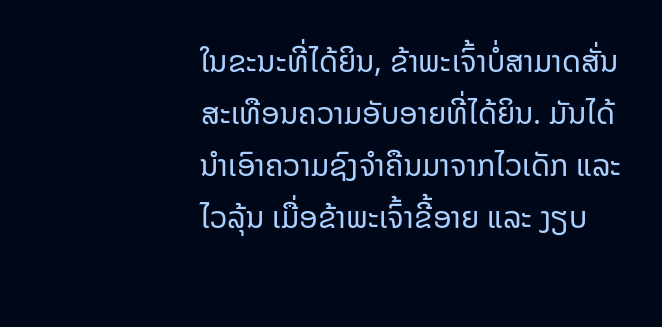ໃນຂະນະທີ່ໄດ້ຍິນ, ຂ້າພະເຈົ້າບໍ່ສາມາດສັ່ນສະເທືອນຄວາມອັບອາຍທີ່ໄດ້ຍິນ. ມັນໄດ້ນຳເອົາຄວາມຊົງຈຳຄືນມາຈາກໄວເດັກ ແລະໄວລຸ້ນ ເມື່ອຂ້າພະເຈົ້າຂີ້ອາຍ ແລະ ງຽບ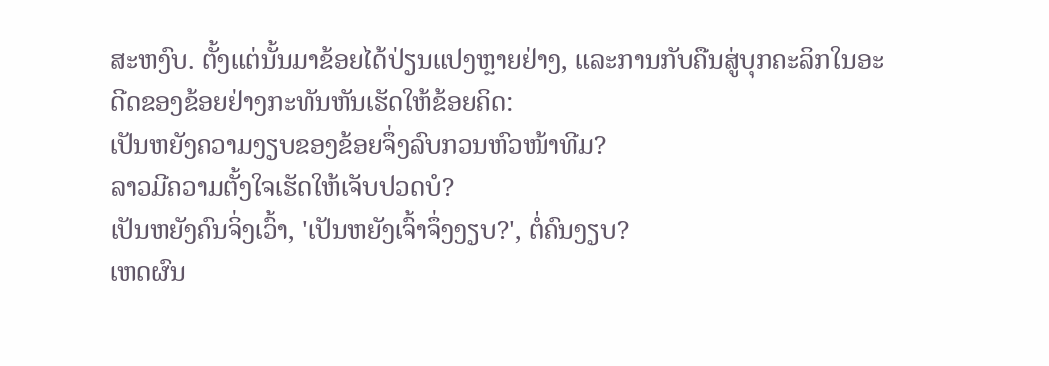ສະຫງົບ. ຕັ້ງແຕ່ນັ້ນມາຂ້ອຍໄດ້ປ່ຽນແປງຫຼາຍຢ່າງ, ແລະການກັບຄືນສູ່ບຸກຄະລິກໃນອະດີດຂອງຂ້ອຍຢ່າງກະທັນຫັນເຮັດໃຫ້ຂ້ອຍຄິດ:
ເປັນຫຍັງຄວາມງຽບຂອງຂ້ອຍຈຶ່ງລົບກວນຫົວໜ້າທີມ?
ລາວມີຄວາມຕັ້ງໃຈເຮັດໃຫ້ເຈັບປວດບໍ?
ເປັນຫຍັງຄົນຈິ່ງເວົ້າ, 'ເປັນຫຍັງເຈົ້າຈຶ່ງງຽບ?', ຕໍ່ຄົນງຽບ?
ເຫດຜົນ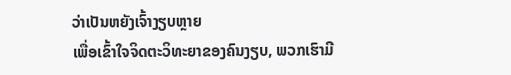ວ່າເປັນຫຍັງເຈົ້າງຽບຫຼາຍ
ເພື່ອເຂົ້າໃຈຈິດຕະວິທະຍາຂອງຄົນງຽບ, ພວກເຮົາມີ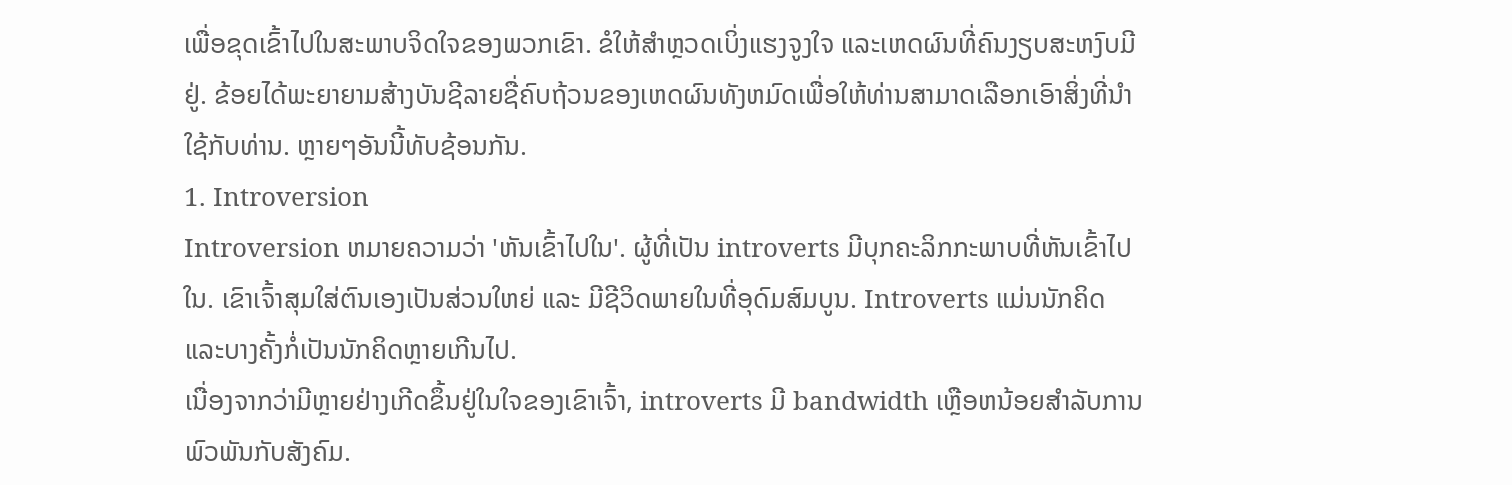ເພື່ອຂຸດເຂົ້າໄປໃນສະພາບຈິດໃຈຂອງພວກເຂົາ. ຂໍໃຫ້ສຳຫຼວດເບິ່ງແຮງຈູງໃຈ ແລະເຫດຜົນທີ່ຄົນງຽບສະຫງົບມີຢູ່. ຂ້ອຍໄດ້ພະຍາຍາມສ້າງບັນຊີລາຍຊື່ຄົບຖ້ວນຂອງເຫດຜົນທັງຫມົດເພື່ອໃຫ້ທ່ານສາມາດເລືອກເອົາສິ່ງທີ່ນໍາໃຊ້ກັບທ່ານ. ຫຼາຍໆອັນນີ້ທັບຊ້ອນກັນ.
1. Introversion
Introversion ຫມາຍຄວາມວ່າ 'ຫັນເຂົ້າໄປໃນ'. ຜູ້ທີ່ເປັນ introverts ມີບຸກຄະລິກກະພາບທີ່ຫັນເຂົ້າໄປໃນ. ເຂົາເຈົ້າສຸມໃສ່ຕົນເອງເປັນສ່ວນໃຫຍ່ ແລະ ມີຊີວິດພາຍໃນທີ່ອຸດົມສົມບູນ. Introverts ແມ່ນນັກຄິດ ແລະບາງຄັ້ງກໍ່ເປັນນັກຄິດຫຼາຍເກີນໄປ.
ເນື່ອງຈາກວ່າມີຫຼາຍຢ່າງເກີດຂຶ້ນຢູ່ໃນໃຈຂອງເຂົາເຈົ້າ, introverts ມີ bandwidth ເຫຼືອຫນ້ອຍສໍາລັບການພົວພັນກັບສັງຄົມ.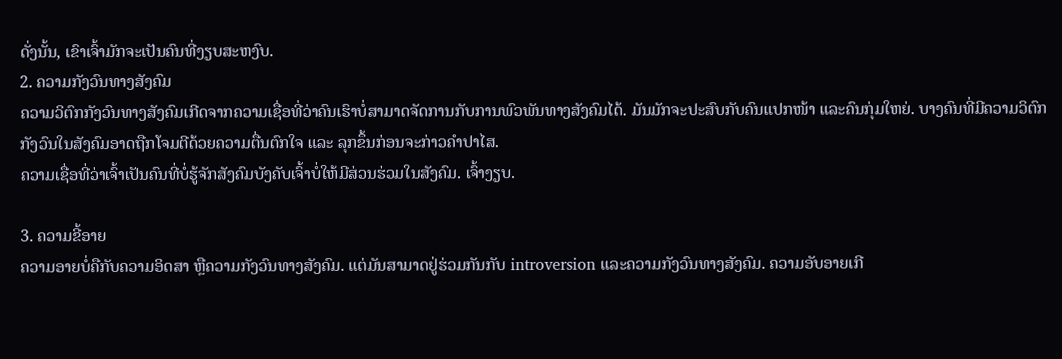ດັ່ງນັ້ນ, ເຂົາເຈົ້າມັກຈະເປັນຄົນທີ່ງຽບສະຫງົບ.
2. ຄວາມກັງວົນທາງສັງຄົມ
ຄວາມວິຕົກກັງວົນທາງສັງຄົມເກີດຈາກຄວາມເຊື່ອທີ່ວ່າຄົນເຮົາບໍ່ສາມາດຈັດການກັບການພົວພັນທາງສັງຄົມໄດ້. ມັນມັກຈະປະສົບກັບຄົນແປກໜ້າ ແລະຄົນກຸ່ມໃຫຍ່. ບາງຄົນທີ່ມີຄວາມວິຕົກກັງວົນໃນສັງຄົມອາດຖືກໂຈມຕີດ້ວຍຄວາມຕື່ນຕົກໃຈ ແລະ ລຸກຂຶ້ນກ່ອນຈະກ່າວຄຳປາໄສ.
ຄວາມເຊື່ອທີ່ວ່າເຈົ້າເປັນຄົນທີ່ບໍ່ຮູ້ຈັກສັງຄົມບັງຄັບເຈົ້າບໍ່ໃຫ້ມີສ່ວນຮ່ວມໃນສັງຄົມ. ເຈົ້າງຽບ.

3. ຄວາມຂີ້ອາຍ
ຄວາມອາຍບໍ່ຄືກັບຄວາມອິດສາ ຫຼືຄວາມກັງວົນທາງສັງຄົມ. ແຕ່ມັນສາມາດຢູ່ຮ່ວມກັນກັບ introversion ແລະຄວາມກັງວົນທາງສັງຄົມ. ຄວາມອັບອາຍເກີ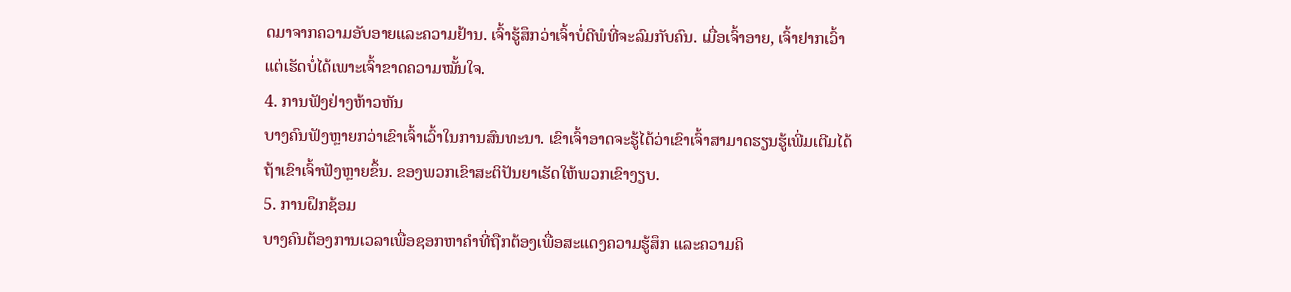ດມາຈາກຄວາມອັບອາຍແລະຄວາມຢ້ານ. ເຈົ້າຮູ້ສຶກວ່າເຈົ້າບໍ່ດີພໍທີ່ຈະລົມກັບຄົນ. ເມື່ອເຈົ້າອາຍ, ເຈົ້າຢາກເວົ້າແຕ່ເຮັດບໍ່ໄດ້ເພາະເຈົ້າຂາດຄວາມໝັ້ນໃຈ.
4. ການຟັງຢ່າງຫ້າວຫັນ
ບາງຄົນຟັງຫຼາຍກວ່າເຂົາເຈົ້າເວົ້າໃນການສົນທະນາ. ເຂົາເຈົ້າອາດຈະຮູ້ໄດ້ວ່າເຂົາເຈົ້າສາມາດຮຽນຮູ້ເພີ່ມເຕີມໄດ້ຖ້າເຂົາເຈົ້າຟັງຫຼາຍຂຶ້ນ. ຂອງພວກເຂົາສະຕິປັນຍາເຮັດໃຫ້ພວກເຂົາງຽບ.
5. ການຝຶກຊ້ອມ
ບາງຄົນຕ້ອງການເວລາເພື່ອຊອກຫາຄໍາທີ່ຖືກຕ້ອງເພື່ອສະແດງຄວາມຮູ້ສຶກ ແລະຄວາມຄິ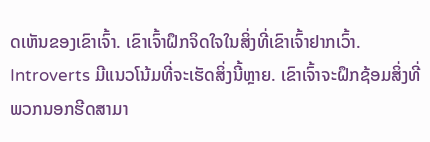ດເຫັນຂອງເຂົາເຈົ້າ. ເຂົາເຈົ້າຝຶກຈິດໃຈໃນສິ່ງທີ່ເຂົາເຈົ້າຢາກເວົ້າ. Introverts ມີແນວໂນ້ມທີ່ຈະເຮັດສິ່ງນີ້ຫຼາຍ. ເຂົາເຈົ້າຈະຝຶກຊ້ອມສິ່ງທີ່ພວກນອກຮີດສາມາ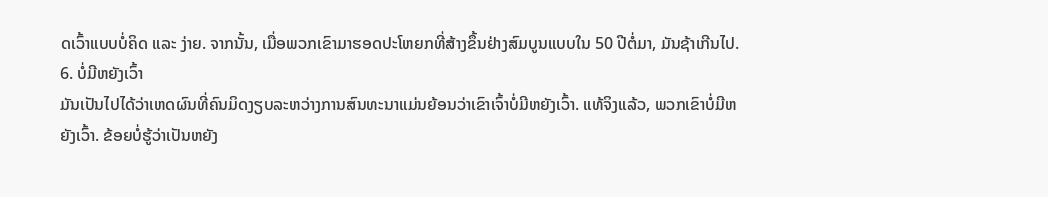ດເວົ້າແບບບໍ່ຄິດ ແລະ ງ່າຍ. ຈາກນັ້ນ, ເມື່ອພວກເຂົາມາຮອດປະໂຫຍກທີ່ສ້າງຂຶ້ນຢ່າງສົມບູນແບບໃນ 50 ປີຕໍ່ມາ, ມັນຊ້າເກີນໄປ.
6. ບໍ່ມີຫຍັງເວົ້າ
ມັນເປັນໄປໄດ້ວ່າເຫດຜົນທີ່ຄົນມິດງຽບລະຫວ່າງການສົນທະນາແມ່ນຍ້ອນວ່າເຂົາເຈົ້າບໍ່ມີຫຍັງເວົ້າ. ແທ້ຈິງແລ້ວ, ພວກເຂົາບໍ່ມີຫຍັງເວົ້າ. ຂ້ອຍບໍ່ຮູ້ວ່າເປັນຫຍັງ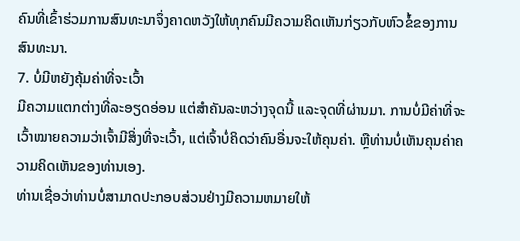ຄົນທີ່ເຂົ້າຮ່ວມການສົນທະນາຈຶ່ງຄາດຫວັງໃຫ້ທຸກຄົນມີຄວາມຄິດເຫັນກ່ຽວກັບຫົວຂໍ້ຂອງການສົນທະນາ.
7. ບໍ່ມີຫຍັງຄຸ້ມຄ່າທີ່ຈະເວົ້າ
ມີຄວາມແຕກຕ່າງທີ່ລະອຽດອ່ອນ ແຕ່ສຳຄັນລະຫວ່າງຈຸດນີ້ ແລະຈຸດທີ່ຜ່ານມາ. ການບໍ່ມີຄ່າທີ່ຈະເວົ້າໝາຍຄວາມວ່າເຈົ້າມີສິ່ງທີ່ຈະເວົ້າ, ແຕ່ເຈົ້າບໍ່ຄິດວ່າຄົນອື່ນຈະໃຫ້ຄຸນຄ່າ. ຫຼືທ່ານບໍ່ເຫັນຄຸນຄ່າຄວາມຄິດເຫັນຂອງທ່ານເອງ.
ທ່ານເຊື່ອວ່າທ່ານບໍ່ສາມາດປະກອບສ່ວນຢ່າງມີຄວາມຫມາຍໃຫ້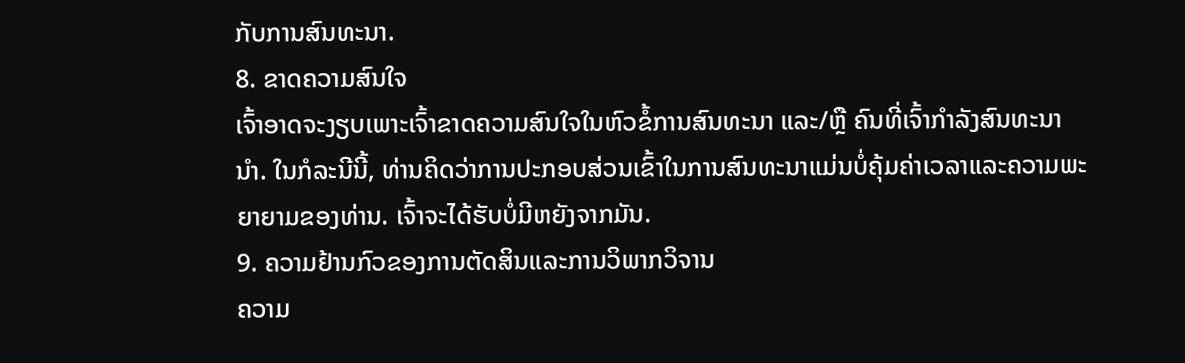ກັບການສົນທະນາ.
8. ຂາດຄວາມສົນໃຈ
ເຈົ້າອາດຈະງຽບເພາະເຈົ້າຂາດຄວາມສົນໃຈໃນຫົວຂໍ້ການສົນທະນາ ແລະ/ຫຼື ຄົນທີ່ເຈົ້າກຳລັງສົນທະນານຳ. ໃນກໍລະນີນີ້, ທ່ານຄິດວ່າການປະກອບສ່ວນເຂົ້າໃນການສົນທະນາແມ່ນບໍ່ຄຸ້ມຄ່າເວລາແລະຄວາມພະຍາຍາມຂອງທ່ານ. ເຈົ້າຈະໄດ້ຮັບບໍ່ມີຫຍັງຈາກມັນ.
9. ຄວາມຢ້ານກົວຂອງການຕັດສິນແລະການວິພາກວິຈານ
ຄວາມ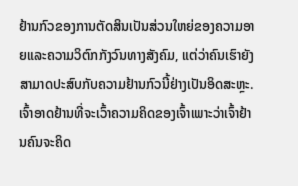ຢ້ານກົວຂອງການຕັດສິນເປັນສ່ວນໃຫຍ່ຂອງຄວາມອາຍແລະຄວາມວິຕົກກັງວົນທາງສັງຄົມ, ແຕ່ວ່າຄົນເຮົາຍັງສາມາດປະສົບກັບຄວາມຢ້ານກົວນີ້ຢ່າງເປັນອິດສະຫຼະ. ເຈົ້າອາດຢ້ານທີ່ຈະເວົ້າຄວາມຄິດຂອງເຈົ້າເພາະວ່າເຈົ້າຢ້ານຄົນຈະຄິດ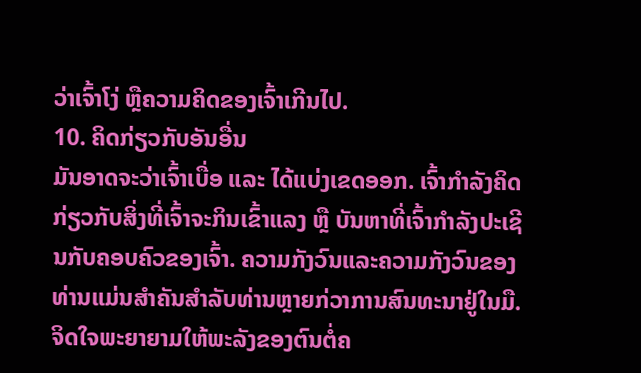ວ່າເຈົ້າໂງ່ ຫຼືຄວາມຄິດຂອງເຈົ້າເກີນໄປ.
10. ຄິດກ່ຽວກັບອັນອື່ນ
ມັນອາດຈະວ່າເຈົ້າເບື່ອ ແລະ ໄດ້ແບ່ງເຂດອອກ. ເຈົ້າກຳລັງຄິດກ່ຽວກັບສິ່ງທີ່ເຈົ້າຈະກິນເຂົ້າແລງ ຫຼື ບັນຫາທີ່ເຈົ້າກຳລັງປະເຊີນກັບຄອບຄົວຂອງເຈົ້າ. ຄວາມກັງວົນແລະຄວາມກັງວົນຂອງທ່ານແມ່ນສໍາຄັນສໍາລັບທ່ານຫຼາຍກ່ວາການສົນທະນາຢູ່ໃນມື. ຈິດໃຈພະຍາຍາມໃຫ້ພະລັງຂອງຕົນຕໍ່ຄ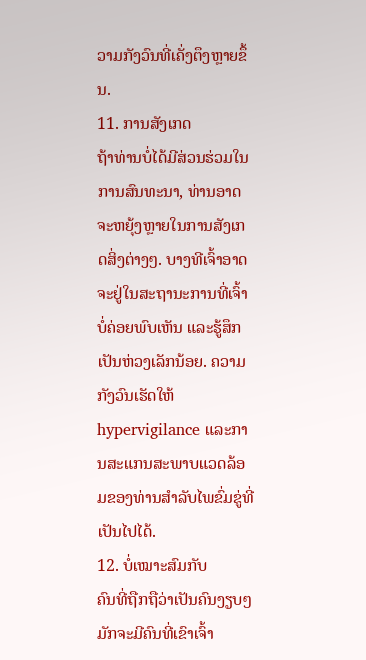ວາມກັງວົນທີ່ເຄັ່ງຕຶງຫຼາຍຂຶ້ນ.
11. ການສັງເກດ
ຖ້າທ່ານບໍ່ໄດ້ມີສ່ວນຮ່ວມໃນການສົນທະນາ, ທ່ານອາດຈະຫຍຸ້ງຫຼາຍໃນການສັງເກດສິ່ງຕ່າງໆ. ບາງທີເຈົ້າອາດຈະຢູ່ໃນສະຖານະການທີ່ເຈົ້າບໍ່ຄ່ອຍພົບເຫັນ ແລະຮູ້ສຶກເປັນຫ່ວງເລັກນ້ອຍ. ຄວາມກັງວົນເຮັດໃຫ້ hypervigilance ແລະການສະແກນສະພາບແວດລ້ອມຂອງທ່ານສໍາລັບໄພຂົ່ມຂູ່ທີ່ເປັນໄປໄດ້.
12. ບໍ່ເໝາະສົມກັບ
ຄົນທີ່ຖືກຖືວ່າເປັນຄົນງຽບໆມັກຈະມີຄົນທີ່ເຂົາເຈົ້າ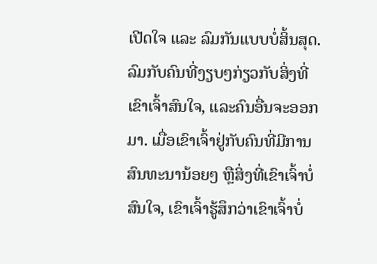ເປີດໃຈ ແລະ ລົມກັນແບບບໍ່ສິ້ນສຸດ. ລົມກັບຄົນທີ່ງຽບໆກ່ຽວກັບສິ່ງທີ່ເຂົາເຈົ້າສົນໃຈ, ແລະຄົນອື່ນຈະອອກມາ. ເມື່ອເຂົາເຈົ້າຢູ່ກັບຄົນທີ່ມີການສົນທະນານ້ອຍໆ ຫຼືສິ່ງທີ່ເຂົາເຈົ້າບໍ່ສົນໃຈ, ເຂົາເຈົ້າຮູ້ສຶກວ່າເຂົາເຈົ້າບໍ່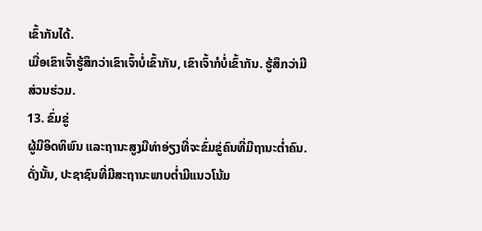ເຂົ້າກັນໄດ້.
ເມື່ອເຂົາເຈົ້າຮູ້ສຶກວ່າເຂົາເຈົ້າບໍ່ເຂົ້າກັນ, ເຂົາເຈົ້າກໍບໍ່ເຂົ້າກັນ. ຮູ້ສຶກວ່າມີສ່ວນຮ່ວມ.
13. ຂົ່ມຂູ່
ຜູ້ມີອິດທິພົນ ແລະຖານະສູງມີທ່າອ່ຽງທີ່ຈະຂົ່ມຂູ່ຄົນທີ່ມີຖານະຕ່ຳຄົນ. ດັ່ງນັ້ນ, ປະຊາຊົນທີ່ມີສະຖານະພາບຕ່ຳມີແນວໂນ້ມ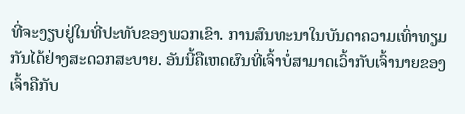ທີ່ຈະງຽບຢູ່ໃນທີ່ປະທັບຂອງພວກເຂົາ. ການສົນທະນາໃນບັນດາຄວາມເທົ່າທຽມກັນໄດ້ຢ່າງສະດວກສະບາຍ. ອັນນີ້ຄືເຫດຜົນທີ່ເຈົ້າບໍ່ສາມາດເວົ້າກັບເຈົ້ານາຍຂອງເຈົ້າຄືກັບ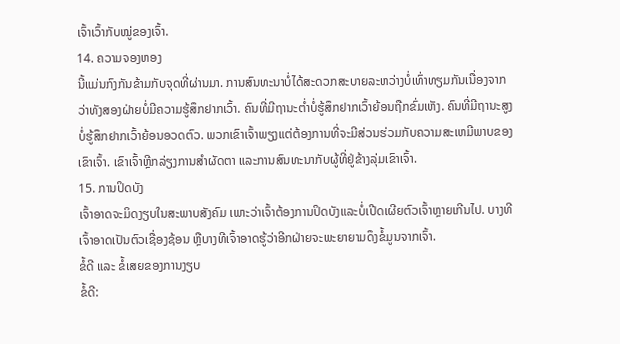ເຈົ້າເວົ້າກັບໝູ່ຂອງເຈົ້າ.
14. ຄວາມຈອງຫອງ
ນີ້ແມ່ນກົງກັນຂ້າມກັບຈຸດທີ່ຜ່ານມາ. ການສົນທະນາບໍ່ໄດ້ສະດວກສະບາຍລະຫວ່າງບໍ່ເທົ່າທຽມກັນເນື່ອງຈາກວ່າທັງສອງຝ່າຍບໍ່ມີຄວາມຮູ້ສຶກຢາກເວົ້າ. ຄົນທີ່ມີຖານະຕ່ຳບໍ່ຮູ້ສຶກຢາກເວົ້າຍ້ອນຖືກຂົ່ມເຫັງ. ຄົນທີ່ມີຖານະສູງບໍ່ຮູ້ສຶກຢາກເວົ້າຍ້ອນອວດຕົວ. ພວກເຂົາເຈົ້າພຽງແຕ່ຕ້ອງການທີ່ຈະມີສ່ວນຮ່ວມກັບຄວາມສະເຫມີພາບຂອງເຂົາເຈົ້າ. ເຂົາເຈົ້າຫຼີກລ່ຽງການສໍາຜັດຕາ ແລະການສົນທະນາກັບຜູ້ທີ່ຢູ່ຂ້າງລຸ່ມເຂົາເຈົ້າ.
15. ການປິດບັງ
ເຈົ້າອາດຈະມິດງຽບໃນສະພາບສັງຄົມ ເພາະວ່າເຈົ້າຕ້ອງການປິດບັງແລະບໍ່ເປີດເຜີຍຕົວເຈົ້າຫຼາຍເກີນໄປ. ບາງທີເຈົ້າອາດເປັນຕົວເຊື່ອງຊ້ອນ ຫຼືບາງທີເຈົ້າອາດຮູ້ວ່າອີກຝ່າຍຈະພະຍາຍາມດຶງຂໍ້ມູນຈາກເຈົ້າ.
ຂໍ້ດີ ແລະ ຂໍ້ເສຍຂອງການງຽບ
ຂໍ້ດີ: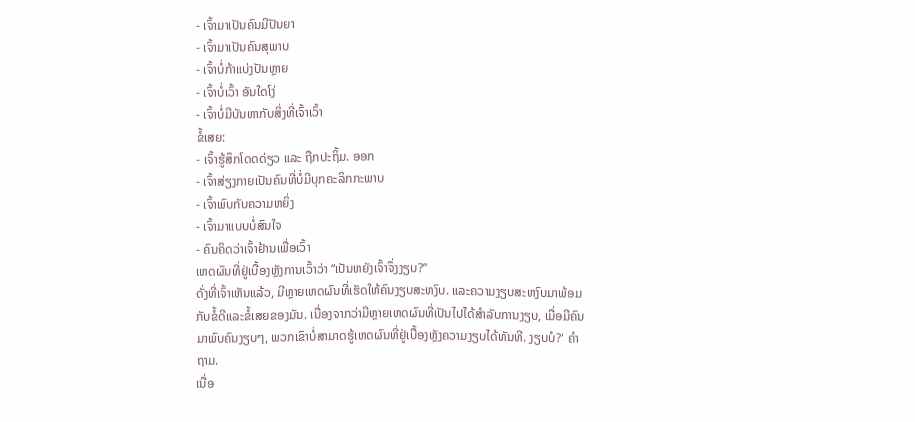- ເຈົ້າມາເປັນຄົນມີປັນຍາ
- ເຈົ້າມາເປັນຄົນສຸພາບ
- ເຈົ້າບໍ່ກ້າແບ່ງປັນຫຼາຍ
- ເຈົ້າບໍ່ເວົ້າ ອັນໃດໂງ່
- ເຈົ້າບໍ່ມີບັນຫາກັບສິ່ງທີ່ເຈົ້າເວົ້າ
ຂໍ້ເສຍ:
- ເຈົ້າຮູ້ສຶກໂດດດ່ຽວ ແລະ ຖືກປະຖິ້ມ. ອອກ
- ເຈົ້າສ່ຽງກາຍເປັນຄົນທີ່ບໍ່ມີບຸກຄະລິກກະພາບ
- ເຈົ້າພົບກັບຄວາມຫຍິ່ງ
- ເຈົ້າມາແບບບໍ່ສົນໃຈ
- ຄົນຄິດວ່າເຈົ້າຢ້ານເພື່ອເວົ້າ
ເຫດຜົນທີ່ຢູ່ເບື້ອງຫຼັງການເວົ້າວ່າ “ເປັນຫຍັງເຈົ້າຈຶ່ງງຽບ?”
ດັ່ງທີ່ເຈົ້າເຫັນແລ້ວ, ມີຫຼາຍເຫດຜົນທີ່ເຮັດໃຫ້ຄົນງຽບສະຫງົບ. ແລະຄວາມງຽບສະຫງົບມາພ້ອມກັບຂໍ້ດີແລະຂໍ້ເສຍຂອງມັນ. ເນື່ອງຈາກວ່າມີຫຼາຍເຫດຜົນທີ່ເປັນໄປໄດ້ສໍາລັບການງຽບ, ເມື່ອມີຄົນມາພົບຄົນງຽບໆ, ພວກເຂົາບໍ່ສາມາດຮູ້ເຫດຜົນທີ່ຢູ່ເບື້ອງຫຼັງຄວາມງຽບໄດ້ທັນທີ. ງຽບບໍ?' ຄຳຖາມ.
ເນື່ອ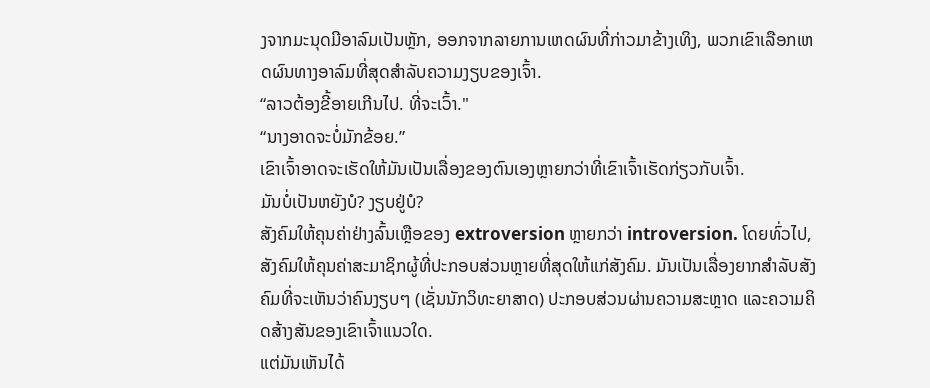ງຈາກມະນຸດມີອາລົມເປັນຫຼັກ, ອອກຈາກລາຍການເຫດຜົນທີ່ກ່າວມາຂ້າງເທິງ, ພວກເຂົາເລືອກເຫດຜົນທາງອາລົມທີ່ສຸດສຳລັບຄວາມງຽບຂອງເຈົ້າ.
“ລາວຕ້ອງຂີ້ອາຍເກີນໄປ. ທີ່ຈະເວົ້າ."
“ນາງອາດຈະບໍ່ມັກຂ້ອຍ.”
ເຂົາເຈົ້າອາດຈະເຮັດໃຫ້ມັນເປັນເລື່ອງຂອງຕົນເອງຫຼາຍກວ່າທີ່ເຂົາເຈົ້າເຮັດກ່ຽວກັບເຈົ້າ.
ມັນບໍ່ເປັນຫຍັງບໍ? ງຽບຢູ່ບໍ?
ສັງຄົມໃຫ້ຄຸນຄ່າຢ່າງລົ້ນເຫຼືອຂອງ extroversion ຫຼາຍກວ່າ introversion. ໂດຍທົ່ວໄປ, ສັງຄົມໃຫ້ຄຸນຄ່າສະມາຊິກຜູ້ທີ່ປະກອບສ່ວນຫຼາຍທີ່ສຸດໃຫ້ແກ່ສັງຄົມ. ມັນເປັນເລື່ອງຍາກສໍາລັບສັງຄົມທີ່ຈະເຫັນວ່າຄົນງຽບໆ (ເຊັ່ນນັກວິທະຍາສາດ) ປະກອບສ່ວນຜ່ານຄວາມສະຫຼາດ ແລະຄວາມຄິດສ້າງສັນຂອງເຂົາເຈົ້າແນວໃດ.
ແຕ່ມັນເຫັນໄດ້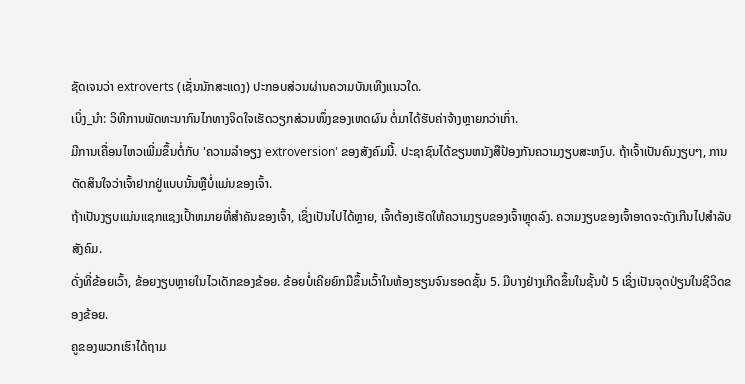ຊັດເຈນວ່າ extroverts (ເຊັ່ນນັກສະແດງ) ປະກອບສ່ວນຜ່ານຄວາມບັນເທີງແນວໃດ.
ເບິ່ງ_ນຳ: ວິທີການພັດທະນາກົນໄກທາງຈິດໃຈເຮັດວຽກສ່ວນໜຶ່ງຂອງເຫດຜົນ ຕໍ່ມາໄດ້ຮັບຄ່າຈ້າງຫຼາຍກວ່າເກົ່າ.
ມີການເຄື່ອນໄຫວເພີ່ມຂຶ້ນຕໍ່ກັບ 'ຄວາມລໍາອຽງ extroversion' ຂອງສັງຄົມນີ້. ປະຊາຊົນໄດ້ຂຽນຫນັງສືປ້ອງກັນຄວາມງຽບສະຫງົບ. ຖ້າເຈົ້າເປັນຄົນງຽບໆ, ການຕັດສິນໃຈວ່າເຈົ້າຢາກຢູ່ແບບນັ້ນຫຼືບໍ່ແມ່ນຂອງເຈົ້າ.
ຖ້າເປັນງຽບແມ່ນແຊກແຊງເປົ້າຫມາຍທີ່ສໍາຄັນຂອງເຈົ້າ, ເຊິ່ງເປັນໄປໄດ້ຫຼາຍ, ເຈົ້າຕ້ອງເຮັດໃຫ້ຄວາມງຽບຂອງເຈົ້າຫຼຸດລົງ. ຄວາມງຽບຂອງເຈົ້າອາດຈະດັງເກີນໄປສໍາລັບສັງຄົມ.
ດັ່ງທີ່ຂ້ອຍເວົ້າ, ຂ້ອຍງຽບຫຼາຍໃນໄວເດັກຂອງຂ້ອຍ. ຂ້ອຍບໍ່ເຄີຍຍົກມືຂຶ້ນເວົ້າໃນຫ້ອງຮຽນຈົນຮອດຊັ້ນ 5. ມີບາງຢ່າງເກີດຂຶ້ນໃນຊັ້ນປໍ 5 ເຊິ່ງເປັນຈຸດປ່ຽນໃນຊີວິດຂອງຂ້ອຍ.
ຄູຂອງພວກເຮົາໄດ້ຖາມ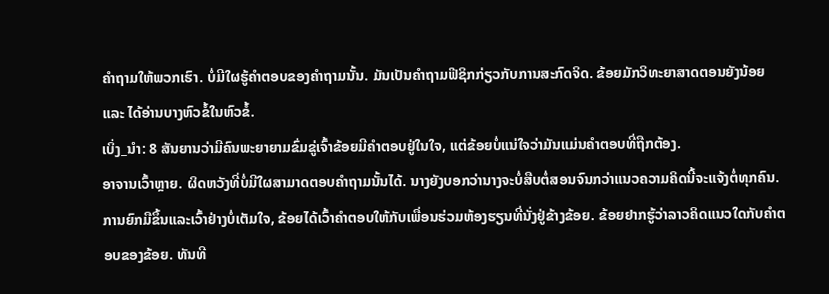ຄຳຖາມໃຫ້ພວກເຮົາ. ບໍ່ມີໃຜຮູ້ຄໍາຕອບຂອງຄໍາຖາມນັ້ນ. ມັນເປັນຄໍາຖາມຟີຊິກກ່ຽວກັບການສະກົດຈິດ. ຂ້ອຍມັກວິທະຍາສາດຕອນຍັງນ້ອຍ ແລະ ໄດ້ອ່ານບາງຫົວຂໍ້ໃນຫົວຂໍ້.
ເບິ່ງ_ນຳ: 8 ສັນຍານວ່າມີຄົນພະຍາຍາມຂົ່ມຂູ່ເຈົ້າຂ້ອຍມີຄຳຕອບຢູ່ໃນໃຈ, ແຕ່ຂ້ອຍບໍ່ແນ່ໃຈວ່າມັນແມ່ນຄຳຕອບທີ່ຖືກຕ້ອງ.
ອາຈານເວົ້າຫຼາຍ. ຜິດຫວັງທີ່ບໍ່ມີໃຜສາມາດຕອບຄໍາຖາມນັ້ນໄດ້. ນາງຍັງບອກວ່ານາງຈະບໍ່ສືບຕໍ່ສອນຈົນກວ່າແນວຄວາມຄິດນີ້ຈະແຈ້ງຕໍ່ທຸກຄົນ.
ການຍົກມືຂຶ້ນແລະເວົ້າຢ່າງບໍ່ເຕັມໃຈ, ຂ້ອຍໄດ້ເວົ້າຄຳຕອບໃຫ້ກັບເພື່ອນຮ່ວມຫ້ອງຮຽນທີ່ນັ່ງຢູ່ຂ້າງຂ້ອຍ. ຂ້ອຍຢາກຮູ້ວ່າລາວຄິດແນວໃດກັບຄໍາຕອບຂອງຂ້ອຍ. ທັນທີ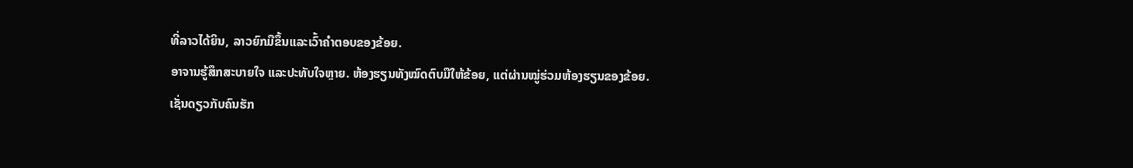ທີ່ລາວໄດ້ຍິນ, ລາວຍົກມືຂຶ້ນແລະເວົ້າຄໍາຕອບຂອງຂ້ອຍ.
ອາຈານຮູ້ສຶກສະບາຍໃຈ ແລະປະທັບໃຈຫຼາຍ. ຫ້ອງຮຽນທັງໝົດຕົບມືໃຫ້ຂ້ອຍ, ແຕ່ຜ່ານໝູ່ຮ່ວມຫ້ອງຮຽນຂອງຂ້ອຍ.
ເຊັ່ນດຽວກັບຄົນຮັກ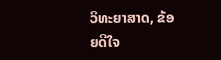ວິທະຍາສາດ, ຂ້ອຍດີໃຈ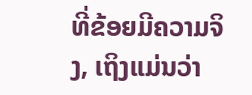ທີ່ຂ້ອຍມີຄວາມຈິງ, ເຖິງແມ່ນວ່າ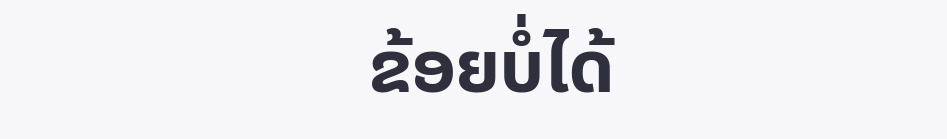ຂ້ອຍບໍ່ໄດ້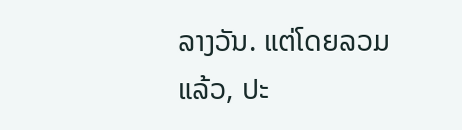ລາງວັນ. ແຕ່ໂດຍລວມແລ້ວ, ປະ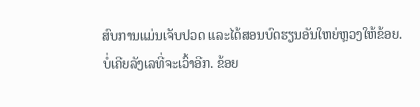ສົບການແມ່ນເຈັບປວດ ແລະໄດ້ສອນບົດຮຽນອັນໃຫຍ່ຫຼວງໃຫ້ຂ້ອຍ.
ບໍ່ເຄີຍລັງເລທີ່ຈະເວົ້າອີກ. ຂ້ອຍ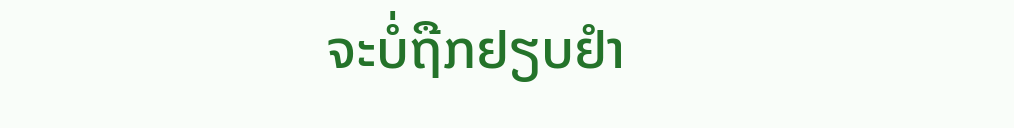ຈະບໍ່ຖືກຢຽບຢຳ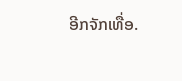ອີກຈັກເທື່ອ.